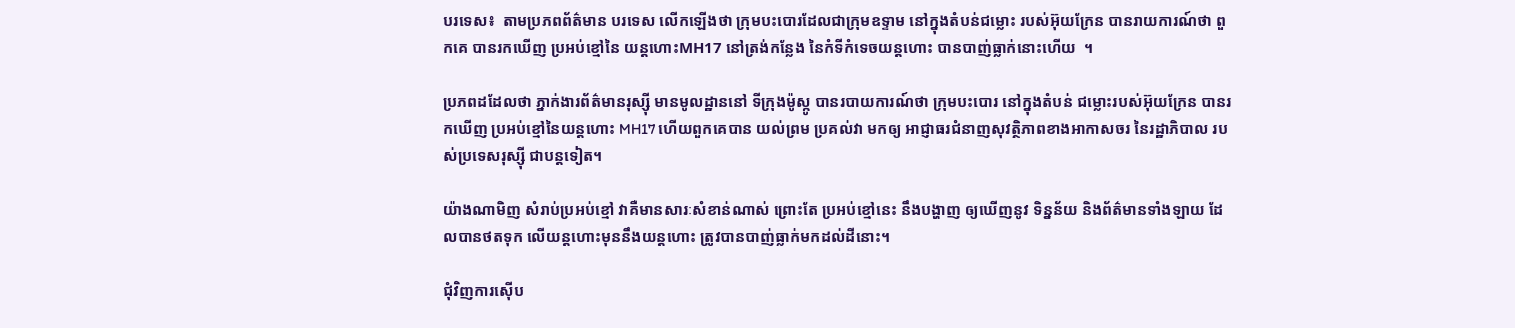បរទេស៖  តាមប្រភពព័ត៌មាន បរទេស លើកឡើងថា ក្រុមបះបោរដែលជាក្រុមឧទ្ទាម នៅក្នុងតំបន់ជម្លោះ របស់អ៊ុយក្រែន បានរាយការណ៍ថា ពួកគេ បានរកឃើញ ប្រអប់ខ្មៅនៃ យន្តហោះMH17 នៅត្រង់កន្លែង នៃកំទីកំទេចយន្តហោះ បានបាញ់ធ្លាក់នោះហើយ  ។

ប្រភពដដែលថា ភ្នាក់ងារព័ត៌មានរុស្ស៊ី មានមូលដ្ឋាននៅ ទីក្រុងម៉ូស្កូ បានរបាយការណ៍ថា ក្រុមបះបោរ នៅក្នុងតំបន់ ជម្លោះរបស់អ៊ុយក្រែន បានរកឃើញ ប្រអប់ខ្មៅនៃយន្តហោះ MH17 ហើយពួកគេបាន យល់ព្រម ប្រគល់វា មកឲ្យ អាជ្ញាធរជំនាញសុវត្ថិភាពខាងអាកាសចរ នៃរដ្ឋាភិបាល របស់ប្រទេសរុស្ស៊ី ជាបន្តទៀត។

យ៉ាងណាមិញ សំរាប់ប្រអប់ខ្មៅ វាគឺមានសារៈសំខាន់ណាស់ ព្រោះតែ ប្រអប់ខ្មៅនេះ នឹងបង្ហាញ ឲ្យឃើញនូវ ទិន្នន័យ និងព័ត៌មានទាំងឡាយ ដែលបានថតទុក លើយន្តហោះមុននឹងយន្តហោះ ត្រូវបានបាញ់ធ្លាក់មកដល់ដីនោះ។

ជុំវិញការស៊ើប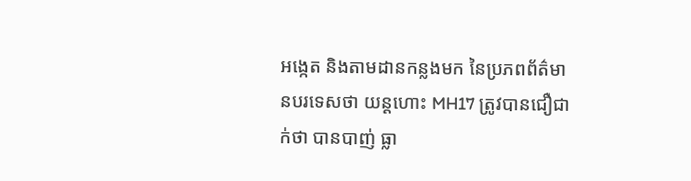អង្កេត និងតាមដានកន្លងមក នៃប្រភពព័ត៌មានបរទេសថា យន្តហោះ MH17 ត្រូវបានជឿជាក់ថា បានបាញ់ ធ្លា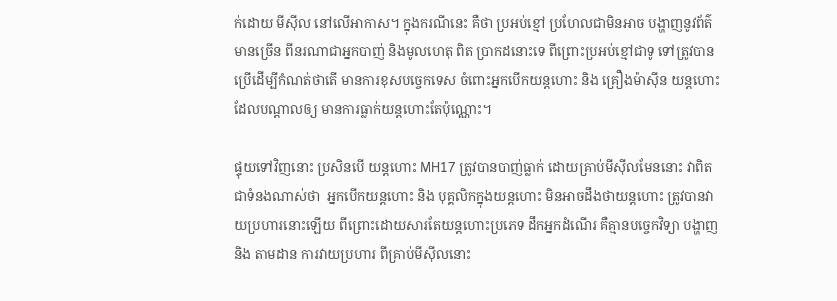ក់ដោយ មីស៊ីល នៅលើអាកាស។ ក្នុងករណីនេះ គឺថា ប្រអប់ខ្មៅ ប្រហែលជាមិនអាច បង្ហាញនូវព័ត៌មានច្រើន ពីនរណាជាអ្នកបាញ់ និងមូលហេតុ ពិត ប្រាកដនោះទេ ពីព្រោះប្រអប់ខ្មៅជាទូ ទៅត្រូវបានប្រើដើម្បីកំណត់ថាតើ មានការខុសបច្ចេកទេស ចំពោះអ្នកបើកយន្តហោះ និង គ្រឿងម៉ាស៊ីន យន្តហោះ ដែលបណ្តាលឲ្យ មានការធ្លាក់យន្តហោះតែប៉ុណ្ណោះ។

ផ្ទុយទៅវិញនោះ ប្រសិនបើ យន្តហោះ MH17 ត្រូវបានបាញ់ធ្លាក់ ដោយគ្រាប់មីស៊ីលមែននោះ វាពិតជាទំនងណាស់ថា  អ្នកបើកយន្តហោះ និង បុគ្គលិកក្នុងយន្តហោះ មិនអាចដឹងថាយន្តហោះ ត្រូវបានវាយប្រហារនោះឡើយ ពីព្រោះដោយសារតែយន្តហោះប្រភេទ ដឹកអ្នកដំណើរ គឺគ្មានបច្ចេកវិទ្យា បង្ហាញ និង តាមដាន ការវាយប្រហារ ពីគ្រាប់មីស៊ីលនោះ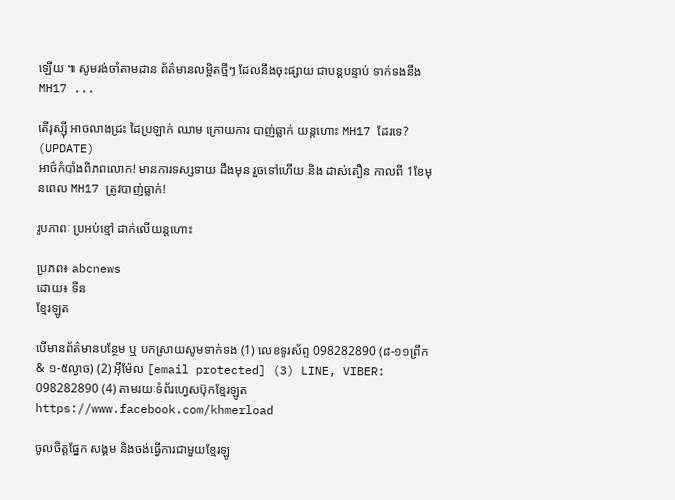ឡើយ ៕ សូមរង់ចាំតាមដាន ព័ត៌មានលម្អិតថ្មីៗ ដែលនឹងចុះផ្សាយ ជាបន្តបន្ទាប់ ទាក់ទងនឹង MH17 ...

តើរុស្ស៊ី អាចលាងជ្រះ ដៃប្រឡាក់ ឈាម ក្រោយការ បាញ់ធ្លាក់ យន្តហោះ MH17 ដែរទេ? (UPDATE)
អាថ៌កំបាំងពិភពលោក! មានការទស្សទាយ ដឹងមុន រួចទៅហើយ និង ដាស់តឿន កាលពី 1ខែមុនពេល MH17 ត្រូវបាញ់ធ្លាក់!

រូបភាពៈ ប្រអប់ខ្មៅ ដាក់លើយន្តហោះ

ប្រភព៖ abcnews
ដោយ៖ ទីន
ខ្មែរឡូត

បើមានព័ត៌មានបន្ថែម ឬ បកស្រាយសូមទាក់ទង (1) លេខទូរស័ព្ទ 098282890 (៨-១១ព្រឹក & ១-៥ល្ងាច) (2) អ៊ីម៉ែល [email protected] (3) LINE, VIBER: 098282890 (4) តាមរយៈទំព័រហ្វេសប៊ុកខ្មែរឡូត https://www.facebook.com/khmerload

ចូលចិត្តផ្នែក សង្គម និងចង់ធ្វើការជាមួយខ្មែរឡូ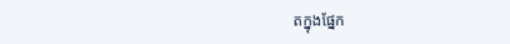តក្នុងផ្នែក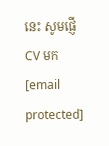នេះ សូមផ្ញើ CV មក [email protected]